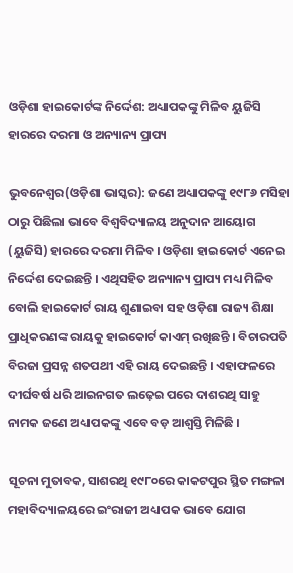ଓଡ଼ିଶା ହାଇକୋର୍ଟଙ୍କ ନିର୍ଦ୍ଦେଶ: ଅଧ୍ୟାପକଙ୍କୁ ମିଳିବ ୟୁଜିସି ହାରରେ ଦରମା ଓ ଅନ୍ୟାନ୍ୟ ପ୍ରାପ୍ୟ

ଭୁବନେଶ୍ୱର(ଓଡ଼ିଶା ଭାସ୍କର): ଜଣେ ଅଧ୍ୟାପକଙ୍କୁ ୧୯୮୬ ମସିହା ଠାରୁ ପିଛିଲା ଭାବେ ବିଶ୍ୱବିଦ୍ୟାଳୟ ଅନୁଦାନ ଆୟୋଗ (ୟୁଜିସି) ହାରରେ ଦରମା ମିଳିବ । ଓଡ଼ିଶା ହାଇକୋର୍ଟ ଏନେଇ ନିର୍ଦ୍ଦେଶ ଦେଇଛନ୍ତି । ଏଥିସହିତ ଅନ୍ୟାନ୍ୟ ପ୍ରାପ୍ୟ ମଧ୍ୟ ମିଳିବ ବୋଲି ହାଇକୋର୍ଟ ରାୟ ଶୁଣାଇବା ସହ ଓଡ଼ିଶା ରାଜ୍ୟ ଶିକ୍ଷା ପ୍ରାଧିକରଣଙ୍କ ରାୟକୁ ହାଇକୋର୍ଟ କାଏମ୍ ରଖିଛନ୍ତି । ବିଚାରପତି ବିରଜା ପ୍ରସନ୍ନ ଶତପଥୀ ଏହି ରାୟ ଦେଇଛନ୍ତି । ଏହାଫଳରେ ଦୀର୍ଘବର୍ଷ ଧରି ଆଇନଗତ ଲଢ଼େଇ ପରେ ଦାଶରଥି ସାହୁ ନାମକ ଜଣେ ଅଧ୍ୟାପକଙ୍କୁ ଏବେ ବଡ଼ ଆଶ୍ୱସ୍ତି ମିଳିଛି ।

ସୂଚନା ମୁତାବକ, ସାଶରଥି ୧୯୮୦ରେ କାକଟପୁର ସ୍ଥିତ ମଙ୍ଗଳା ମହାବିଦ୍ୟାଳୟରେ ଇଂରାଜୀ ଅଧ୍ୟାପକ ଭାବେ ଯୋଗ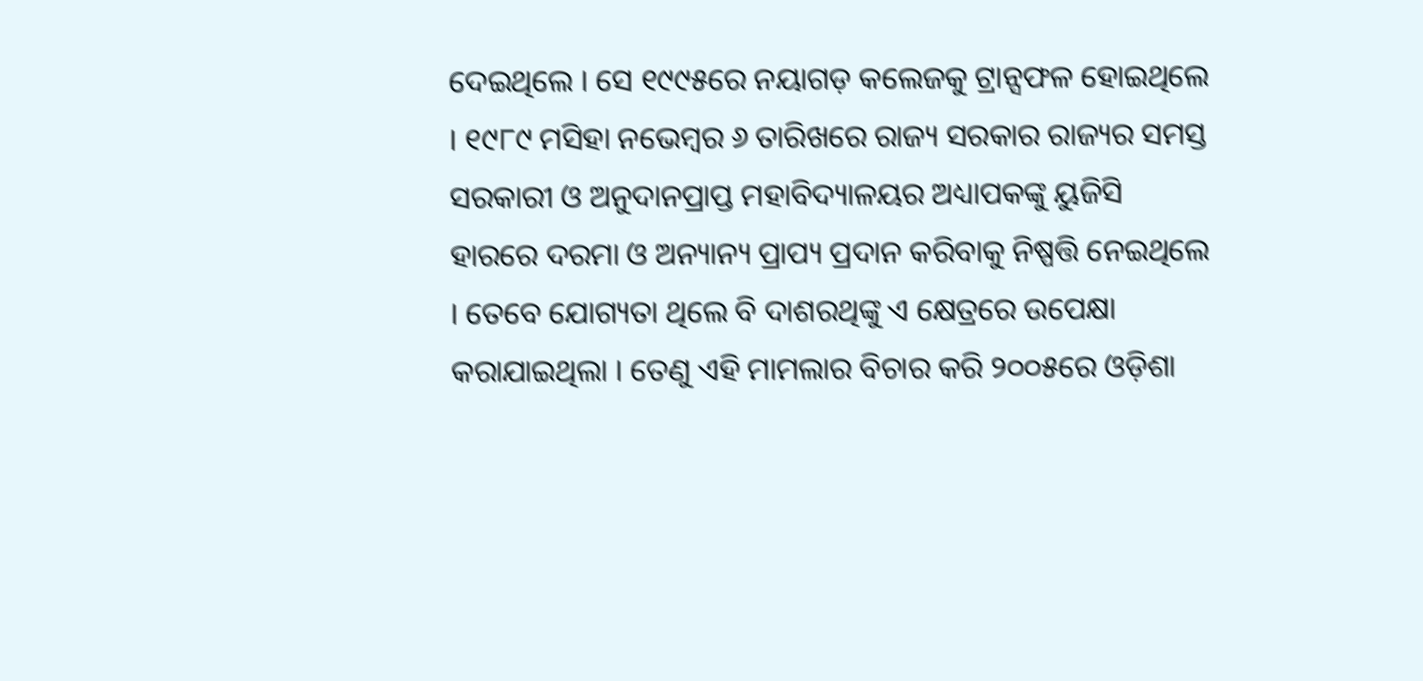ଦେଇଥିଲେ । ସେ ୧୯୯୫ରେ ନୟାଗଡ଼ କଲେଜକୁ ଟ୍ରାନ୍ସଫଳ ହୋଇଥିଲେ । ୧୯୮୯ ମସିହା ନଭେମ୍ବର ୬ ତାରିଖରେ ରାଜ୍ୟ ସରକାର ରାଜ୍ୟର ସମସ୍ତ ସରକାରୀ ଓ ଅନୁଦାନପ୍ରାପ୍ତ ମହାବିଦ୍ୟାଳୟର ଅଧ୍ୟାପକଙ୍କୁ ୟୁଜିସି ହାରରେ ଦରମା ଓ ଅନ୍ୟାନ୍ୟ ପ୍ରାପ୍ୟ ପ୍ରଦାନ କରିବାକୁ ନିଷ୍ପତ୍ତି ନେଇଥିଲେ । ତେବେ ଯୋଗ୍ୟତା ଥିଲେ ବି ଦାଶରଥିଙ୍କୁ ଏ କ୍ଷେତ୍ରରେ ଉପେକ୍ଷା କରାଯାଇଥିଲା । ତେଣୁ ଏହି ମାମଲାର ବିଚାର କରି ୨୦୦୫ରେ ଓଡ଼ିଶା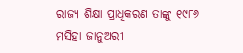ରାଜ୍ୟ ଶିକ୍ଷା ପ୍ରାଧିକରଣ ତାଙ୍କୁ ୧୯୮୬ ମସିହା ଜାନୁଅରୀ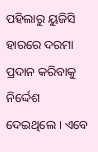ପହିଲାରୁ ୟୁଜିସି ହାରରେ ଦରମା ପ୍ରଦାନ କରିବାକୁ ନିର୍ଦ୍ଦେଶ ଦେଇଥିଲେ । ଏବେ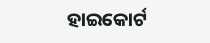ହାଇକୋର୍ଟ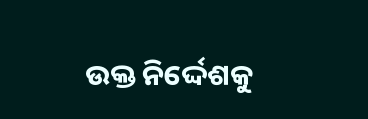ଉକ୍ତ ନିର୍ଦ୍ଦେଶକୁ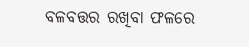ବଳବତ୍ତର ରଖିବା ଫଳରେ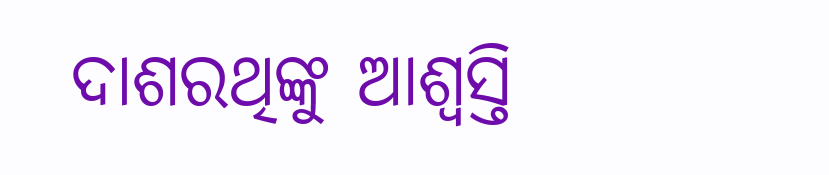ଦାଶରଥିଙ୍କୁ ଆଶ୍ୱସ୍ତି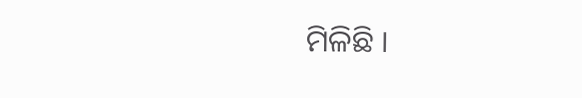ମିଳିଛି ।